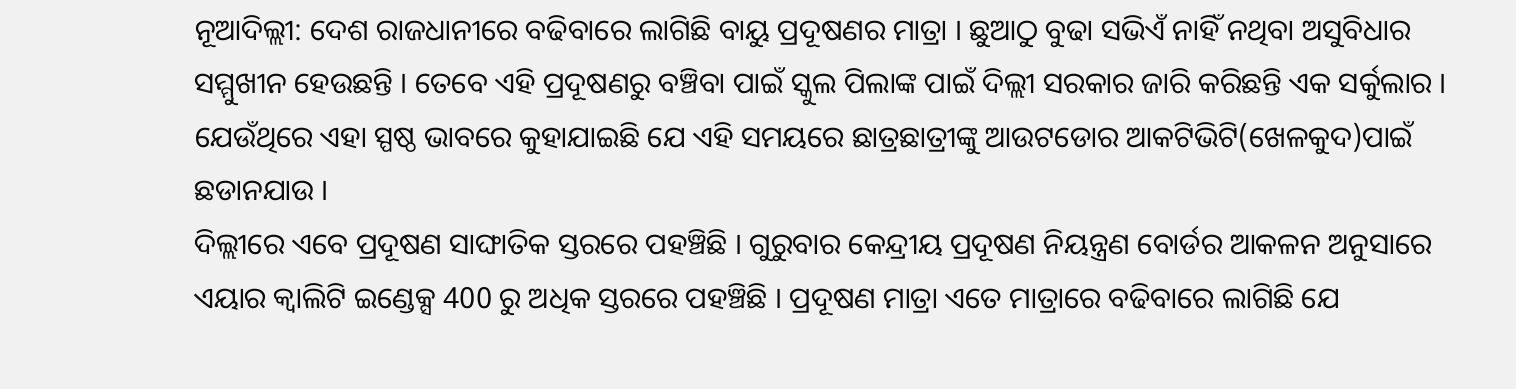ନୂଆଦିଲ୍ଲୀ: ଦେଶ ରାଜଧାନୀରେ ବଢିବାରେ ଲାଗିଛି ବାୟୁ ପ୍ରଦୂଷଣର ମାତ୍ରା । ଛୁଆଠୁ ବୁଢା ସଭିଏଁ ନାହିଁ ନଥିବା ଅସୁବିଧାର ସମ୍ମୁଖୀନ ହେଉଛନ୍ତି । ତେବେ ଏହି ପ୍ରଦୂଷଣରୁ ବଞ୍ଚିବା ପାଇଁ ସ୍କୁଲ ପିଲାଙ୍କ ପାଇଁ ଦିଲ୍ଲୀ ସରକାର ଜାରି କରିଛନ୍ତି ଏକ ସର୍କୁଲାର । ଯେଉଁଥିରେ ଏହା ସ୍ପଷ୍ଠ ଭାବରେ କୁହାଯାଇଛି ଯେ ଏହି ସମୟରେ ଛାତ୍ରଛାତ୍ରୀଙ୍କୁ ଆଉଟଡୋର ଆକଟିଭିଟି(ଖେଳକୁଦ)ପାଇଁ ଛଡାନଯାଉ ।
ଦିଲ୍ଲୀରେ ଏବେ ପ୍ରଦୂଷଣ ସାଙ୍ଘାତିକ ସ୍ତରରେ ପହଞ୍ଚିଛି । ଗୁରୁବାର କେନ୍ଦ୍ରୀୟ ପ୍ରଦୂଷଣ ନିୟନ୍ତ୍ରଣ ବୋର୍ଡର ଆକଳନ ଅନୁସାରେ ଏୟାର କ୍ବାଲିଟି ଇଣ୍ଡେକ୍ସ 400 ରୁ ଅଧିକ ସ୍ତରରେ ପହଞ୍ଚିଛି । ପ୍ରଦୂଷଣ ମାତ୍ରା ଏତେ ମାତ୍ରାରେ ବଢିବାରେ ଲାଗିଛି ଯେ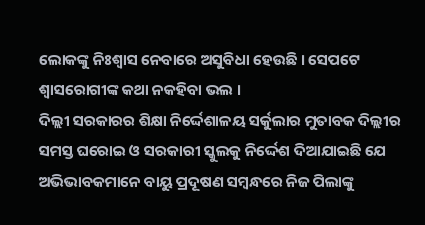ଲୋକଙ୍କୁ ନିଃଶ୍ବାସ ନେବାରେ ଅସୁବିଧା ହେଉଛି । ସେପଟେ ଶ୍ବାସରୋଗୀଙ୍କ କଥା ନକହିବା ଭଲ ।
ଦିଲ୍ଲୀ ସରକାରର ଶିକ୍ଷା ନିର୍ଦ୍ଦେଶାଳୟ ସର୍କୁଲାର ମୁତାବକ ଦିଲ୍ଲୀର ସମସ୍ତ ଘରୋଇ ଓ ସରକାରୀ ସ୍କୁଲକୁ ନିର୍ଦ୍ଦେଶ ଦିଆଯାଇଛି ଯେ ଅଭିଭାବକମାନେ ବାୟୁ ପ୍ରଦୂଷଣ ସମ୍ବନ୍ଧରେ ନିଜ ପିଲାଙ୍କୁ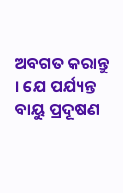ଅବଗତ କରାନ୍ତୁ । ଯେ ପର୍ଯ୍ୟନ୍ତ ବାୟୁ ପ୍ରଦୂଷଣ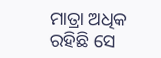ମାତ୍ରା ଅଧିକ ରହିଛି ସେ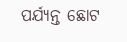ପର୍ଯ୍ୟନ୍ତ ଛୋଟ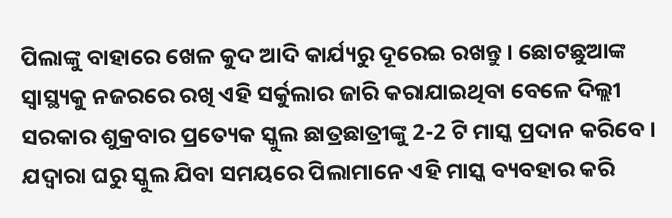ପିଲାଙ୍କୁ ବାହାରେ ଖେଳ କୁଦ ଆଦି କାର୍ଯ୍ୟରୁ ଦୂରେଇ ରଖନ୍ତୁ । ଛୋଟଛୁଆଙ୍କ ସ୍ବାସ୍ଥ୍ୟକୁ ନଜରରେ ରଖି ଏହି ସର୍କୁଲାର ଜାରି କରାଯାଇଥିବା ବେଳେ ଦିଲ୍ଲୀ ସରକାର ଶୁକ୍ରବାର ପ୍ରତ୍ୟେକ ସ୍କୁଲ ଛାତ୍ରଛାତ୍ରୀଙ୍କୁ 2-2 ଟି ମାସ୍କ ପ୍ରଦାନ କରିବେ । ଯଦ୍ବାରା ଘରୁ ସ୍କୁଲ ଯିବା ସମୟରେ ପିଲାମାନେ ଏହି ମାସ୍କ ବ୍ୟବହାର କରି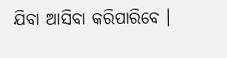ଯିବା ଆସିବା କରିପାରିବେ ।